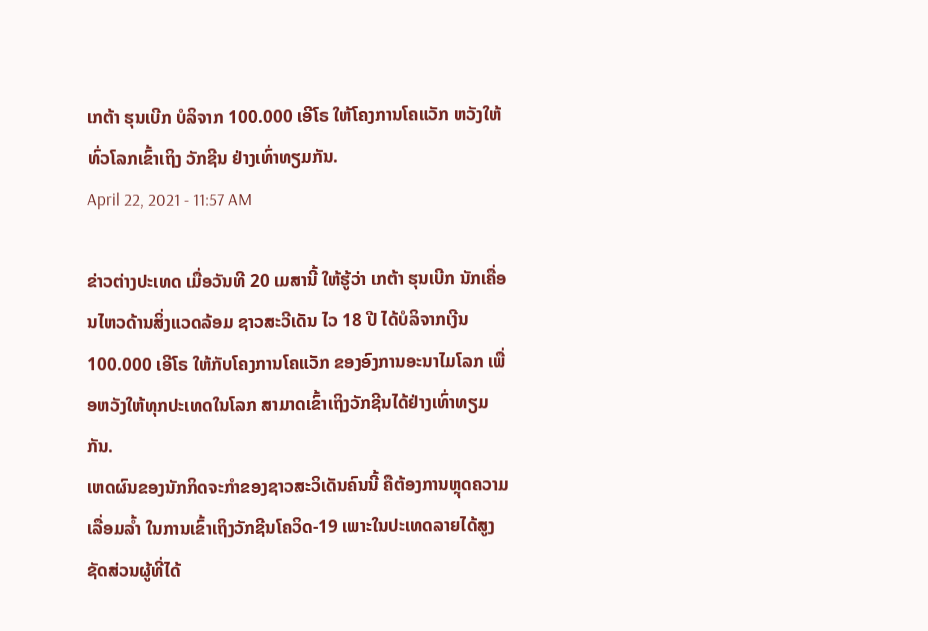ເກຕ້າ ຮຸນເບີກ ບໍລິຈາກ 100.000 ເອີໂຣ ໃຫ້ໂຄງການໂຄແວັກ ຫວັງໃຫ້ທົ່ວໂລກເຂົ້າເຖິງ ວັກຊີນ ຢ່າງເທົ່າທຽມກັນ.
April 22, 2021 - 11:57 AM

ຂ່າວຕ່າງປະເທດ ເມື່ອວັນທີ 20 ເມສານີ້ ໃຫ້ຮູ້ວ່າ ເກຕ້າ ຮຸນເບີກ ນັກເຄື່ອນໄຫວດ້ານສິ່ງແວດລ້ອມ ຊາວສະວີເດັນ ໄວ 18 ປີ ໄດ້ບໍລິຈາກເງີນ 100.000 ເອີໂຣ ໃຫ້ກັບໂຄງການໂຄແວັກ ຂອງອົງການອະນາໄມໂລກ ເພື່ອຫວັງໃຫ້ທຸກປະເທດໃນໂລກ ສາມາດເຂົ້າເຖິງວັກຊີນໄດ້ຢ່າງເທົ່າທຽມກັນ.
ເຫດຜົນຂອງນັກກິດຈະກຳຂອງຊາວສະວິເດັນຄົນນີ້ ຄືຕ້ອງການຫຼຸດຄວາມເລື່ອມລໍ້າ ໃນການເຂົ້າເຖິງວັກຊີນໂຄວິດ-19 ເພາະໃນປະເທດລາຍໄດ້ສູງ ຊັດສ່ວນຜູ້ທີ່ໄດ້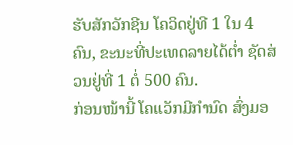ຮັບສັກວັກຊີນ ໂຄວິດຢູ່ທີ 1 ໃນ 4 ຄົນ, ຂະນະທີ່ປະເທດລາຍໄດ້ຕໍ່າ ຊັດສ່ວນຢູ່ທີ່ 1 ຕໍ່ 500 ຄົນ.
ກ່ອນໜ້ານີ້ ໂຄແວັກມີກຳນົດ ສົ່ງມອ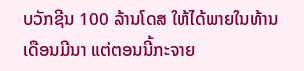ບວັກຊີນ 100 ລ້ານໂດສ ໃຫ້ໄດ້ພາຍໃນທ້ານເດືອນມີນາ ແຕ່ຕອນນີ້ກະຈາຍ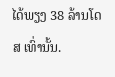ໄດ້ພຽງ 38 ລ້ານໂດສ ເທົ່ານັ້ນ.